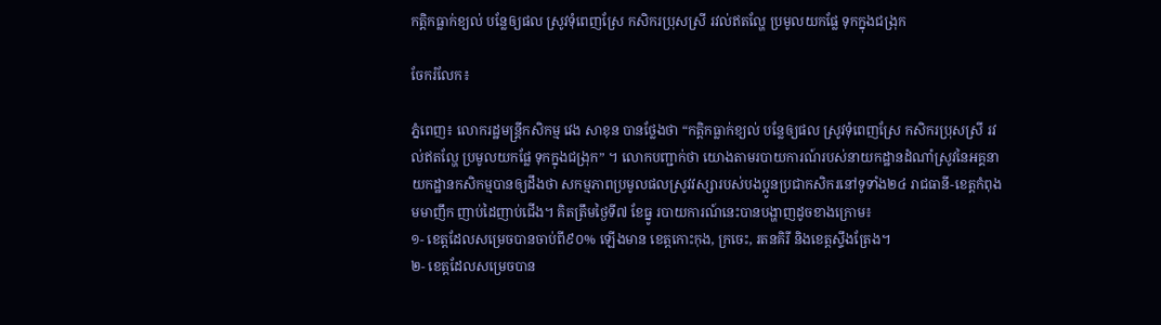កត្តិកធ្លាក់ខ្យល់ បន្លែឲ្យផល ស្រូវទុំពេញស្រែ កសិករប្រុសស្រី រវល់ឥតល្ហែ ប្រមូលយកផ្លែ ទុកក្នុងជង្រុក

ចែករំលែក៖

ភ្នំពេញ៖ លោករដ្ឋមន្ត្រីកសិកម្ម វេង សាខុន បានថ្លែងថា “កត្តិកធ្លាក់ខ្យល់ បន្លែឲ្យផល ស្រូវទុំពេញស្រែ កសិករប្រុសស្រី រវល់ឥតល្ហែ ប្រមូលយកផ្លែ ទុកក្នុងជង្រុក” ។ លោកបញ្ជាក់ថា យោងតាមរបាយការណ៍របស់នាយកដ្ឋានដំណាំស្រូវនៃអគ្គនាយកដ្ឋានកសិកម្មបានឲ្យដឹងថា សកម្មភាពប្រមូលផលស្រូវវស្សារបស់បងប្អូនប្រជាកសិករនៅទូទាំង២៤ រាជធានី-ខេត្តកំពុងមមាញឹក ញាប់ដៃញាប់ជើង។ គិតត្រឹមថ្ងៃទី៧ ខែធ្នូ របាយការណ៍នេះបានបង្ហាញដូចខាងក្រោម៖
១- ខេត្តដែលសម្រេចបានចាប់ពី៩០% ឡើងមាន ខេត្តកោះកុង, ក្រចេះ, រតនគិរី និងខេត្តស្ទឹងត្រែង។
២- ខេត្តដែលសម្រេចបាន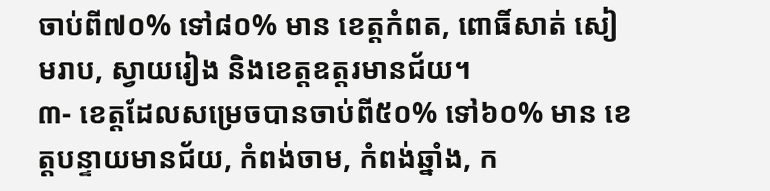ចាប់ពី៧០% ទៅ៨០% មាន ខេត្តកំពត, ពោធិ៍សាត់ សៀមរាប, ស្វាយរៀង និងខេត្តឧត្តរមានជ័យ។
៣- ខេត្តដែលសម្រេចបានចាប់ពី៥០% ទៅ៦០% មាន ខេត្តបន្ទាយមានជ័យ, កំពង់ចាម, កំពង់ឆ្នាំង, ក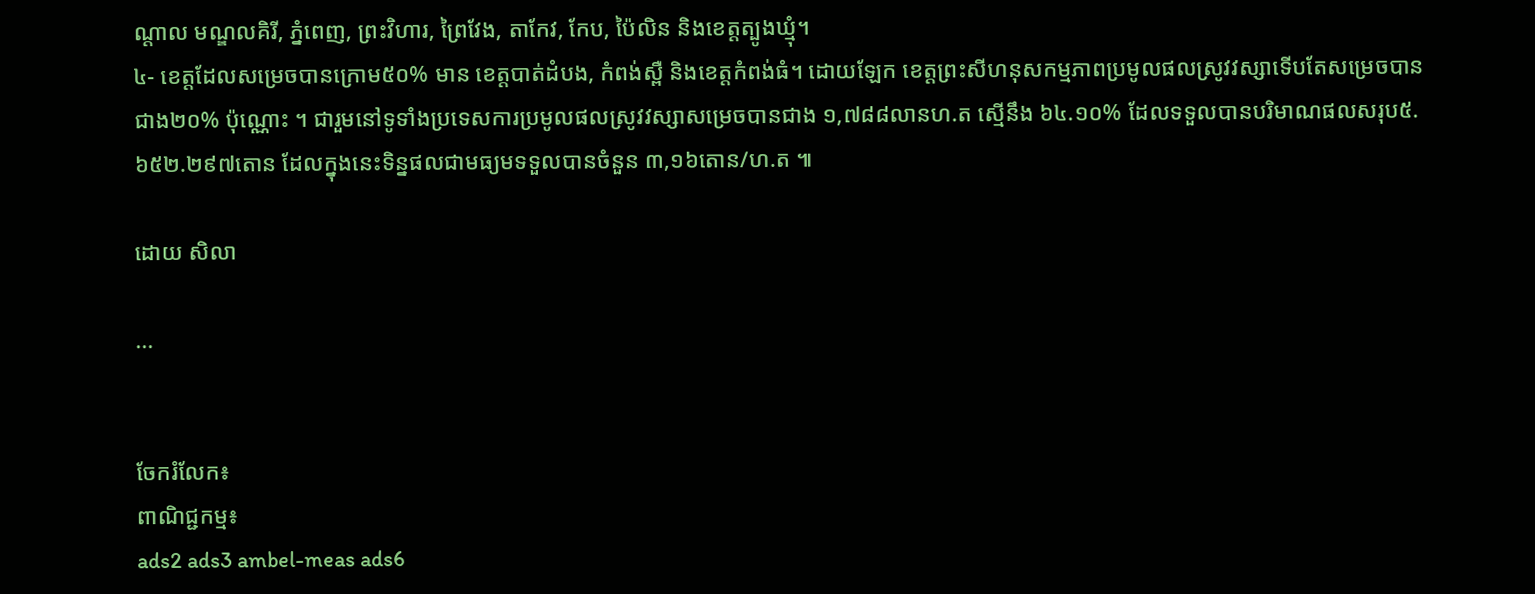ណ្តាល មណ្ឌលគិរី, ភ្នំពេញ, ព្រះវិហារ, ព្រៃវែង, តាកែវ, កែប, ប៉ៃលិន និងខេត្តត្បូងឃ្មុំ។
៤- ខេត្តដែលសម្រេចបានក្រោម៥០% មាន ខេត្តបាត់ដំបង, កំពង់ស្ពឺ និងខេត្តកំពង់ធំ។ ដោយឡែក ខេត្តព្រះសីហនុសកម្មភាពប្រមូលផលស្រូវវស្សាទើបតែសម្រេចបានជាង២០% ប៉ុណ្ណោះ ។ ជារួមនៅទូទាំងប្រទេសការប្រមូលផលស្រូវវស្សាសម្រេចបានជាង ១,៧៨៨លានហ.ត ស្មើនឹង ៦៤.១០% ដែលទទួលបានបរិមាណផលសរុប៥. ៦៥២.២៩៧តោន ដែលក្នុងនេះទិន្នផលជាមធ្យមទទួលបានចំនួន ៣,១៦តោន/ហ.ត ៕

ដោយ សិលា

...


ចែករំលែក៖
ពាណិជ្ជកម្ម៖
ads2 ads3 ambel-meas ads6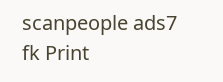scanpeople ads7 fk Print